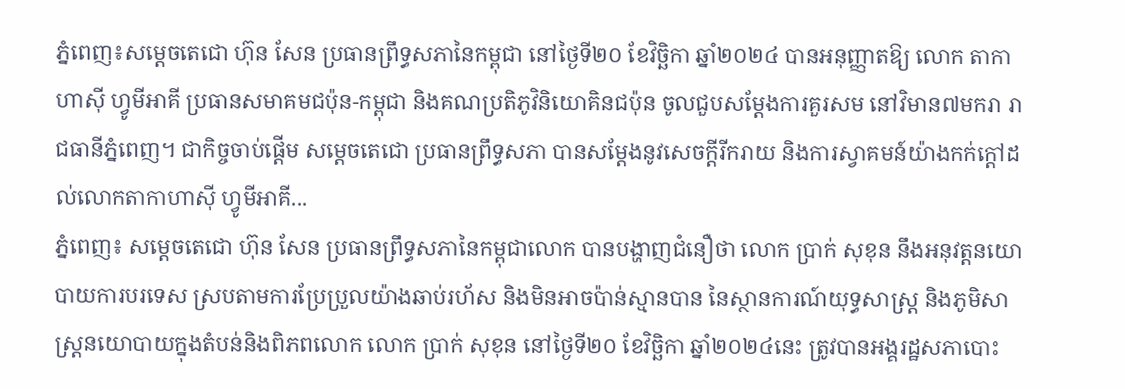ភ្នំពេញ៖សម្តេចតេជោ ហ៊ុន សែន ប្រធានព្រឹទ្ធសភានៃកម្ពុជា នៅថ្ងៃទី២០ ខែវិច្ឆិកា ឆ្នាំ២០២៤ បានអនុញ្ញាតឱ្យ លោក តាកាហាស៊ី ហ្វូមីអាគី ប្រធានសមាគមជប៉ុន-កម្ពុជា និងគណប្រតិភូវិនិយោគិនជប៉ុន ចូលជួបសម្ដែងការគួរសម នៅវិមាន៧មករា រាជធានីភ្នំពេញ។ ជាកិច្ចចាប់ផ្តើម សម្ដេចតេជោ ប្រធានព្រឹទ្ធសភា បានសម្តែងនូវសេចក្តីរីករាយ និងការស្វាគមន៍យ៉ាងកក់ក្តៅដល់លោកតាកាហាស៊ី ហ្វូមីអាគី...
ភ្នំពេញ៖ សម្តេចតេជោ ហ៊ុន សែន ប្រធានព្រឹទ្ធសភានៃកម្ពុជាលោក បានបង្ហាញជំនឿថា លោក ប្រាក់ សុខុន នឹងអនុវត្តនយោបាយការបរទេស ស្របតាមការប្រែប្រួលយ៉ាងឆាប់រហ័ស និងមិនអាចប៉ាន់ស្មានបាន នៃស្ថានការណ៍យុទ្ធសាស្ត្រ និងភូមិសាស្ត្រនយោបាយក្នុងតំបន់និងពិភពលោក លោក ប្រាក់ សុខុន នៅថ្ងៃទី២០ ខែវិច្ឆិកា ឆ្នាំ២០២៤នេះ ត្រូវបានអង្គរដ្ឋសភាបោះ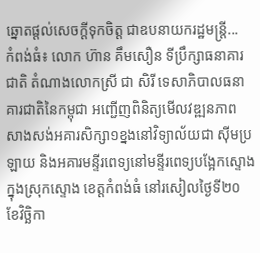ឆ្នោតផ្តល់សេចក្តីទុកចិត្ត ជាឧបនាយករដ្ឋមន្ត្រី...
កំពង់ធំ៖ លោក ហ៊ាន គឹមសឿន ទីប្រឹក្សាធនាគារជាតិ តំណាងលោកស្រី ជា សិរី ទេសាភិបាលធនាគារជាតិនៃកម្ពុជា អញ្ជើញពិនិត្យមើលវឌ្ឍនភាព សាងសង់អគារសិក្សា១ខ្នងនៅវិទ្យាល័យជា ស៊ីមប្រឡាយ និងអគារមន្ទីរពេទ្យនៅមន្ទីរពេទ្យបង្អែកស្ទោង ក្នុងស្រុកស្ទោង ខេត្តកំពង់ធំ នៅរសៀលថ្ងៃទី២០ ខែវិច្ឆិកា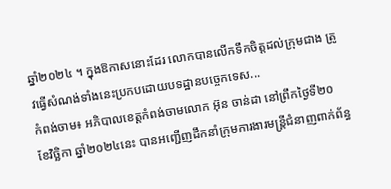ឆ្នាំ២០២៤ ។ ក្នុងឱកាសនោះដែរ លោកបានលើកទឹកចិត្តដល់ក្រុមជាង ត្រូវធ្វើសំណង់ទាំងនេះប្រកបដោយបទដ្ឋានបច្ចេកទេស...
កំពង់ចាម៖ អភិបាលខេត្តកំពង់ចាមលោក អ៊ុន ចាន់ដា នៅព្រឹកថ្ងៃទី២០ ខែវិច្ឆិកា ឆ្នាំ២០២៤នេះ បានអញ្ជើញដឹកនាំក្រុមការងារមន្ត្រីជំនាញពាក់ព័ន្ធ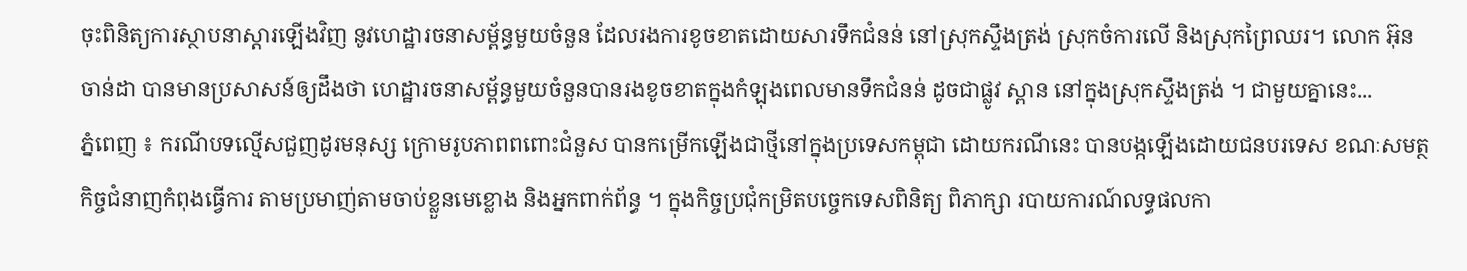ចុះពិនិត្យការស្ថាបនាស្តារឡើងវិញ នូវហេដ្ឋារចនាសម្ព័ន្ធមួយចំនួន ដែលរងការខូចខាតដោយសារទឹកជំនន់ នៅស្រុកស្ទឹងត្រង់ ស្រុកចំការលើ និងស្រុកព្រៃឈរ។ លោក អ៊ុន ចាន់ដា បានមានប្រសាសន៍ឲ្យដឹងថា ហេដ្ឋារចនាសម្ព័ន្ធមួយចំនួនបានរងខូចខាតក្នុងកំឡុងពេលមានទឹកជំនន់ ដូចជាផ្លូវ ស្ពាន នៅក្នុងស្រុកស្ទឹងត្រង់ ។ ជាមួយគ្នានេះ...
ភ្នំពេញ ៖ ករណីបទល្មើសជួញដូរមនុស្ស ក្រោមរូបភាពពពោះជំនួស បានកម្រើកឡើងជាថ្មីនៅក្នុងប្រទេសកម្ពុជា ដោយករណីនេះ បានបង្កឡើងដោយជនបរទេស ខណៈសមត្ថកិច្ចជំនាញកំពុងធ្វើការ តាមប្រមាញ់តាមចាប់ខ្លួនមេខ្លោង និងអ្នកពាក់ព័ន្ធ ។ ក្នុងកិច្ចប្រជុំកម្រិតបច្ចេកទេសពិនិត្យ ពិភាក្សា របាយការណ៍លទ្ធផលកា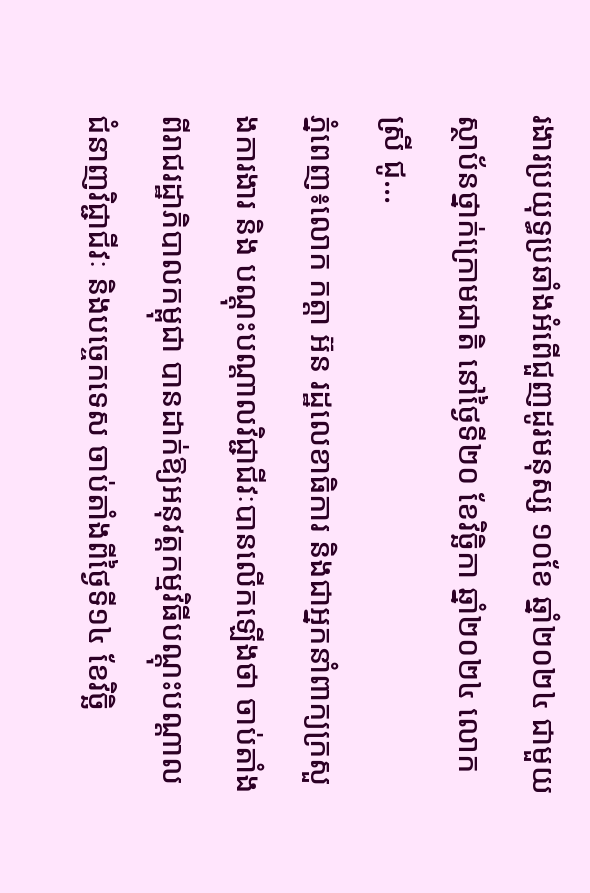រងារប្រយុទ្ធប្រឆាំងអំពើជួញដូរមនុស្ស ១០ខែ ឆ្នាំ២០២៤ ជាមួយស្ថាប័នថ្នាក់ក្រោមជាតិ នៅថ្ងៃទី២០ ខែវិច្ឆិកា ឆ្នាំ២០២៤ លោកស្រី ជូ...
ភ្នំពេញ៖លោក កត្តា អ៊ន រដ្ឋលេខាធិការ និងជាអ្នកនាំពាក្យក្រសួងការងារ និង បណ្តុះបណ្តាលវិជ្ជាជីវៈបានលើកឡើងថា ចាប់តាំងពីរាជរដ្ឋាភិបាលកម្ពុជា បានដាក់ឱ្យអនុវត្តកម្មវិធីបណ្តុះបណ្តាលជំនាញវិជ្ជាជីវៈ និងបច្ចេកទេស ចាប់តាំងពីថ្ងៃទី១៤ ខែវិច្ឆិ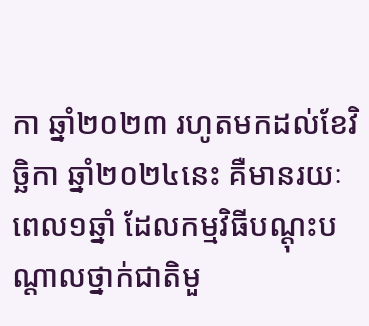កា ឆ្នាំ២០២៣ រហូតមកដល់ខែវិច្ឆិកា ឆ្នាំ២០២៤នេះ គឺមានរយៈពេល១ឆ្នាំ ដែលកម្មវិធីបណ្តុះបណ្តាលថ្នាក់ជាតិមួ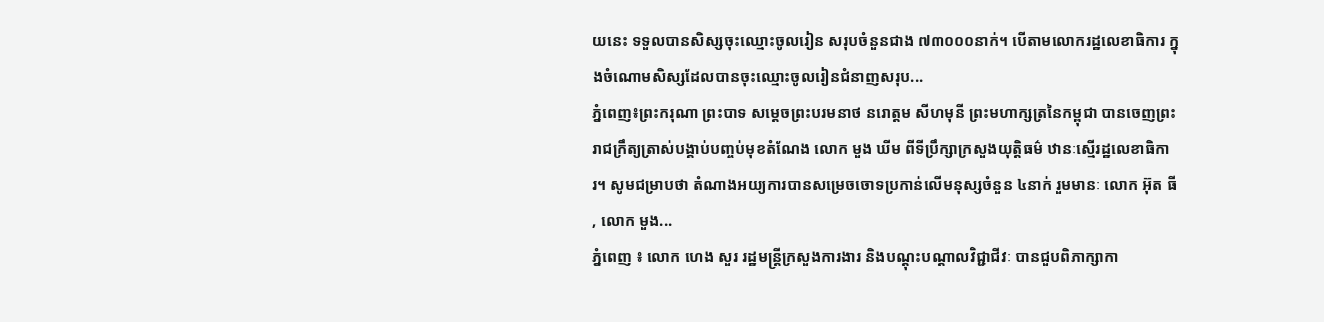យនេះ ទទួលបានសិស្សចុះឈ្មោះចូលរៀន សរុបចំនួនជាង ៧៣០០០នាក់។ បើតាមលោករដ្ឋលេខាធិការ ក្នុងចំណោមសិស្សដែលបានចុះឈ្មោះចូលរៀនជំនាញសរុប...
ភ្នំពេញ៖ព្រះករុណា ព្រះបាទ សម្ដេចព្រះបរមនាថ នរោត្តម សីហមុនី ព្រះមហាក្សត្រនៃកម្ពុជា បានចេញព្រះរាជក្រឹត្យត្រាស់បង្គាប់បញ្ចប់មុខតំណែង លោក មួង ឃីម ពីទីប្រឹក្សាក្រសួងយុត្តិធម៌ ឋានៈស្មើរដ្ឋលេខាធិការ។ សូមជម្រាបថា តំណាងអយ្យការបានសម្រេចចោទប្រកាន់លើមនុស្សចំនួន ៤នាក់ រួមមានៈ លោក អ៊ុត ធី , លោក មួង...
ភ្នំពេញ ៖ លោក ហេង សួរ រដ្ឋមន្ត្រីក្រសួងការងារ និងបណ្តុះបណ្តាលវិជ្ជាជីវៈ បានជួបពិភាក្សាកា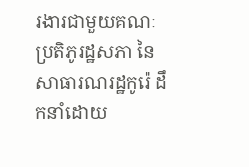រងារជាមួយគណៈប្រតិភូរដ្ឋសភា នៃសាធារណរដ្ឋកូរ៉េ ដឹកនាំដោយ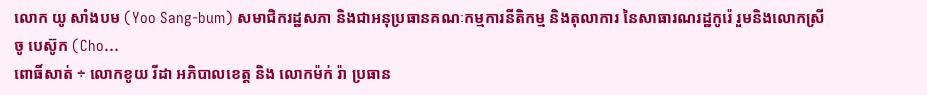លោក យូ សាំងបម (Yoo Sang-bum) សមាជិករដ្ឋសភា និងជាអនុប្រធានគណៈកម្មការនីតិកម្ម និងតុលាការ នៃសាធារណរដ្ឋកូរ៉េ រួមនិងលោកស្រី ចូ បេស៊ូក (Cho...
ពោធិ៍សាត់ ÷ លោកខូយ រីដា អភិបាលខេត្ត និង លោកម៉ក់ រ៉ា ប្រធាន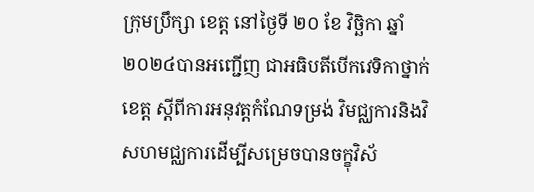ក្រុមប្រឹក្សា ខេត្ត នៅថ្ងៃទី ២០ ខែ វិច្ឆិកា ឆ្នាំ ២០២៤បានអញ្ជើញ ជាអធិបតីបើកវេទិកាថ្នាក់ខេត្ត ស្តីពីការអនុវត្តកំណែទម្រង់ វិមជ្ឈការនិងវិសហមជ្ឈការដើម្បីសម្រេចបានចក្ខុវិស័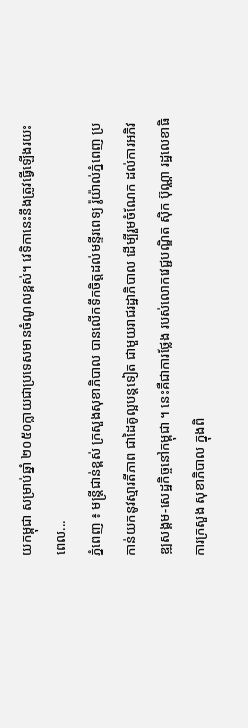យកម្ពុជា សម្រាប់ឆ្នាំ ២០៥០ក្លាយជាប្រទេសមានចំណូលខ្ពស់។ វេទិកានេះនឹងត្រូវធ្វើឡើងរយះពេល...
ភ្នំពេញ ៖ មន្រ្ដីជាន់ខ្ពស់ ក្រសួងសុខាភិបាល បានលើកទឹកចិត្ដដល់មន្ទីរពេទ្យ រ៉ូយ៉ាល់ភ្នំពេញ ប្រកាន់យកនូវស្មារតីភាព ជាដៃគូល្អបន្ដទៀត ជាមួយរាជរដ្ឋាភិបាល ដើម្បីរួមចំណែក ដល់ការអភិវឌ្ឍសង្គម-សេដ្ឋកិច្ចនៅកម្ពុជា ។ នេះគឺជាការថ្លែង របស់លោកវេជ្ជបណ្ឌិត ស៊ិក ប៊ុណ្ណា រដ្ឋលេខាធិការក្រសួង សុខាភិបាល ក្នុងពិ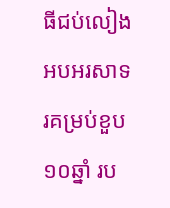ធីជប់លៀង អបអរសាទរគម្រប់ខួប១០ឆ្នាំ រប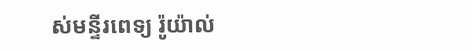ស់មន្ទីរពេទ្យ រ៉ូយ៉ាល់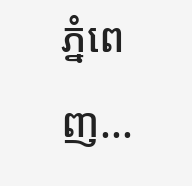ភ្នំពេញ...